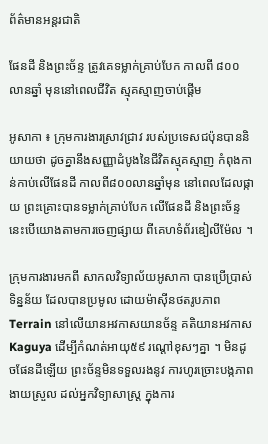ព័ត៌មានអន្តរជាតិ

ផែនដី និងព្រះច័ន្ទ ត្រូវគេទម្លាក់គ្រាប់បែក កាលពី ៨០០ លានឆ្នាំ មុននៅពេលជីវិត ស្មុគស្មាញចាប់ផ្តើម

អូសាកា ៖ ក្រុមការងារស្រាវជ្រាវ របស់ប្រទេសជប៉ុនបាននិយាយថា ដូចគ្នានឹងសញ្ញាដំបូងនៃជីវិតស្មុគស្មាញ កំពុងកាន់កាប់លើផែនដី កាលពី៨០០លានឆ្នាំមុន នៅពេលដែលផ្កាយ ព្រះគ្រោះបានទម្លាក់គ្រាប់បែក លើផែនដី និងព្រះច័ន្ទ នេះបើយោងតាមការចេញផ្សាយ ពីគេហទំព័រឌៀលីម៉ែល ។

ក្រុមការងារមកពី សាកលវិទ្យាល័យអូសាកា បានប្រើប្រាស់ទិន្នន័យ ដែលបានប្រមូល ដោយម៉ាស៊ីនថតរូបភាព Terrain នៅលើយានអវកាសយានច័ន្ទ គតិយានអវកាស Kaguya ដើម្បីកំណត់អាយុ៥៩ រណ្តៅខុសៗគ្នា ។ មិនដូចផែនដីឡើយ ព្រះច័ន្ទមិនទទួលរងនូវ ការហូរច្រោះបង្កភាពងាយស្រួល ដល់អ្នកវិទ្យាសាស្ត្រ ក្នុងការ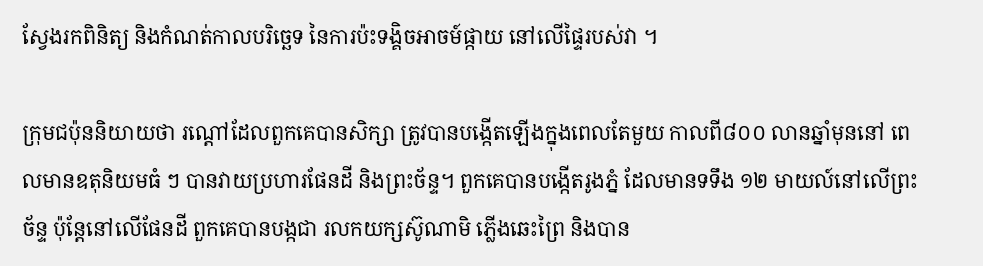ស្វែងរកពិនិត្យ និងកំណត់កាលបរិច្ឆេទ នៃការប៉ះទង្គិចអាចម៍ផ្កាយ នៅលើផ្ទៃរបស់វា ។

ក្រុមជប៉ុននិយាយថា រណ្ដៅដែលពួកគេបានសិក្សា ត្រូវបានបង្កើតឡើងក្នុងពេលតែមួយ កាលពី៨០០ លានឆ្នាំមុននៅ ពេលមានឧតុនិយមធំ ៗ បានវាយប្រហារផែនដី និងព្រះច័ន្ទ។ ពួកគេបានបង្កើតរូងភ្នំ ដែលមានទទឹង ១២ មាយល៍នៅលើព្រះច័ន្ទ ប៉ុន្តែនៅលើផែនដី ពួកគេបានបង្កជា រលកយក្សស៊ូណាមិ ភ្លើងឆេះព្រៃ និងបាន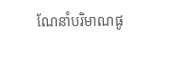ណែនាំបរិមាណផូ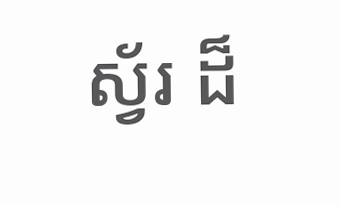ស្វ័រ ដ៏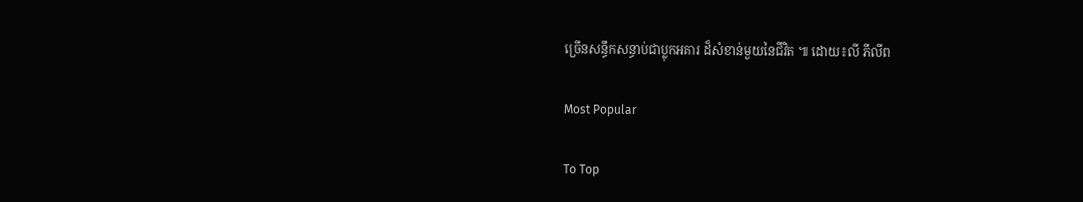ច្រើនសន្ធឹកសន្ធាប់ជាប្លុកអគារ ដ៏សំខាន់មួយនៃជីវិត ៕ ដោយ៖លី ភីលីព

Most Popular

To Top